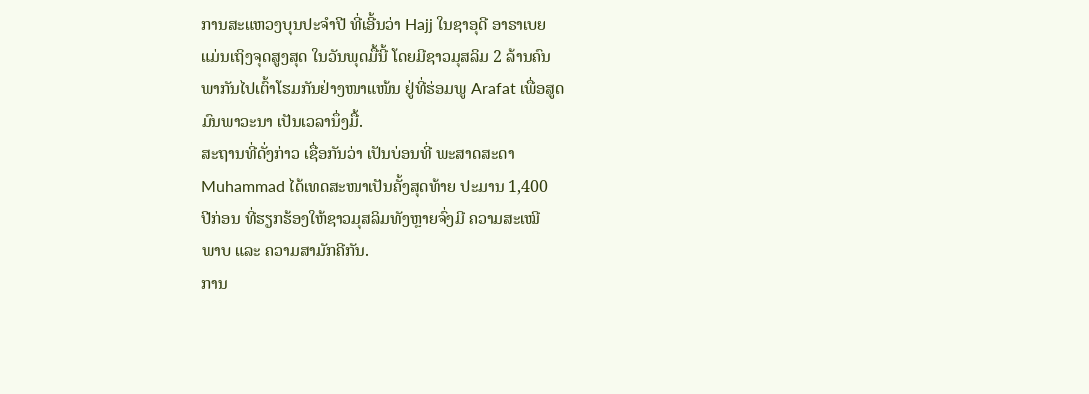ການສະແຫວງບຸນປະຈຳປີ ທີ່ເອີ້ນວ່າ Hajj ໃນຊາອຸດີ ອາຣາເບຍ
ແມ່ນເຖິງຈຸດສູງສຸດ ໃນວັນພຸດມື້ນີ້ ໂດຍມີຊາວມຸສລິມ 2 ລ້ານຄົນ
ພາກັນໄປເຕົ້າໂຮມກັນຢ່າງໜາແໜ້ນ ຢູ່ທີ່ຮ່ອມພູ Arafat ເພື່ອສູດ
ມົນພາວະນາ ເປັນເວລານຶ່ງມື້.
ສະຖານທີ່ດັ່ງກ່າວ ເຊື່ອກັນວ່າ ເປັນບ່ອນທີ່ ພະສາດສະດາ
Muhammad ໄດ້ເທດສະໜາເປັນຄັ້ງສຸດທ້າຍ ປະມານ 1,400
ປີກ່ອນ ທີ່ຮຽກຮ້ອງໃຫ້ຊາວມຸສລິມທັງຫຼາຍຈົ່ງມີ ຄວາມສະເໝີ
ພາບ ແລະ ຄວາມສາມັກຄີກັນ.
ການ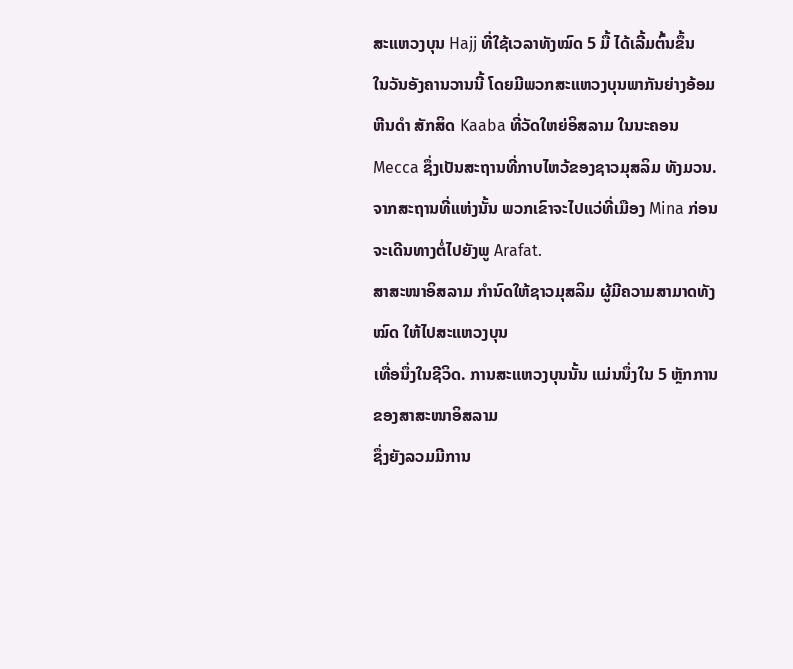ສະແຫວງບຸນ Hajj ທີ່ໃຊ້ເວລາທັງໝົດ 5 ມື້ ໄດ້ເລີ້ມຕົ້ນຂຶ້ນ
ໃນວັນອັງຄານວານນີ້ ໂດຍມີພວກສະແຫວງບຸນພາກັນຍ່າງອ້ອມຫີນດຳ ສັກສິດ Kaaba ທີ່ວັດໃຫຍ່ອິສລາມ ໃນນະຄອນ Mecca ຊຶ່ງເປັນສະຖານທີ່ກາບໄຫວ້ຂອງຊາວມຸສລິມ ທັງມວນ.
ຈາກສະຖານທີ່ແຫ່ງນັ້ນ ພວກເຂົາຈະໄປແວ່ທີ່ເມືອງ Mina ກ່ອນຈະເດີນທາງຕໍ່ໄປຍັງພູ Arafat.
ສາສະໜາອິສລາມ ກຳນົດໃຫ້ຊາວມຸສລິມ ຜູ້ມີຄວາມສາມາດທັງໝົດ ໃຫ້ໄປສະແຫວງບຸນ
ເທື່ອນຶ່ງໃນຊີວິດ. ການສະແຫວງບຸນນັ້ນ ແມ່ນນຶ່ງໃນ 5 ຫຼັກການຂອງສາສະໜາອິສລາມ
ຊຶ່ງຍັງລວມມີການ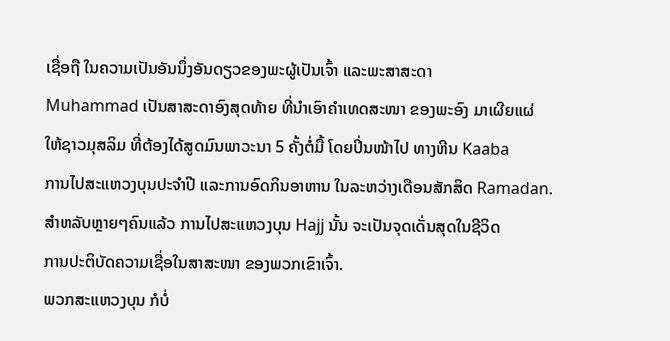ເຊື່ອຖື ໃນຄວາມເປັນອັນນຶ່ງອັນດຽວຂອງພະຜູ້ເປັນເຈົ້າ ແລະພະສາສະດາ
Muhammad ເປັນສາສະດາອົງສຸດທ້າຍ ທີ່ນຳເອົາຄຳເທດສະໜາ ຂອງພະອົງ ມາເຜີຍແຜ່
ໃຫ້ຊາວມຸສລິມ ທີ່ຕ້ອງໄດ້ສູດມົນພາວະນາ 5 ຄັ້ງຕໍ່ມື້ ໂດຍປິ່ນໜ້າໄປ ທາງຫີນ Kaaba
ການໄປສະແຫວງບຸນປະຈຳປີ ແລະການອົດກິນອາຫານ ໃນລະຫວ່າງເດືອນສັກສິດ Ramadan.
ສຳຫລັບຫຼາຍໆຄົນແລ້ວ ການໄປສະແຫວງບຸນ Hajj ນັ້ນ ຈະເປັນຈຸດເດັ່ນສຸດໃນຊີວິດ
ການປະຕິບັດຄວາມເຊື່ອໃນສາສະໜາ ຂອງພວກເຂົາເຈົ້າ.
ພວກສະແຫວງບຸນ ກໍບໍ່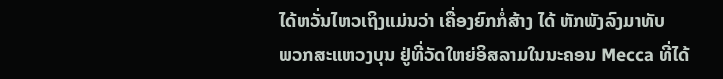ໄດ້ຫວັ່ນໄຫວເຖິງແມ່ນວ່າ ເຄື່ອງຍົກກໍ່ສ້າງ ໄດ້ ຫັກພັງລົງມາທັບ
ພວກສະແຫວງບຸນ ຢູ່ທີ່ວັດໃຫຍ່ອິສລາມໃນນະຄອນ Mecca ທີ່ໄດ້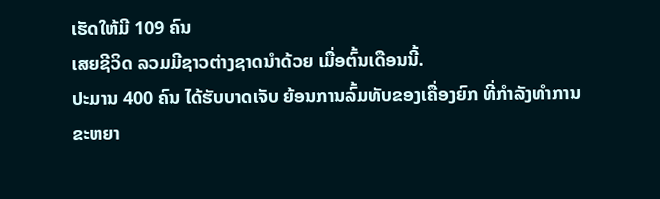ເຮັດໃຫ້ມີ 109 ຄົນ
ເສຍຊີວິດ ລວມມີຊາວຕ່າງຊາດນຳດ້ວຍ ເມື່ອຕົ້ນເດືອນນີ້.
ປະມານ 400 ຄົນ ໄດ້ຮັບບາດເຈັບ ຍ້ອນການລົ້ມທັບຂອງເຄື່ອງຍົກ ທີ່ກຳລັງທຳການ
ຂະຫຍາ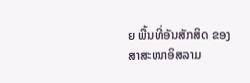ຍ ພື້ນທີ່ອັນສັກສິດ ຂອງສາສະໜາອິສລາມ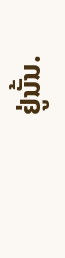ຢູ່ນັ້ນ.